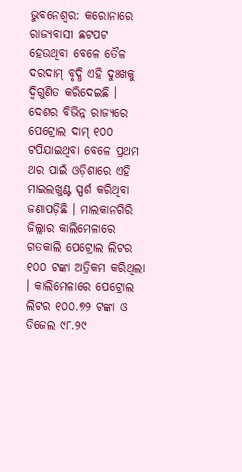ଭୁବନେଶ୍ୱର: କରୋନାରେ ରାଜ୍ୟବାସୀ ଛଟପଟ ହେଉଥିବା ବେଳେ ତୈଳ ଦରଦାମ୍ ବୃଦ୍ଧି ଏହି ଦୁଃଖକୁ ଦ୍ୱିଗୁଣିତ କରିଦେଇଛି । ଦେଶର ବିଭିନ୍ନ ରାଜ୍ୟରେ ପେଟ୍ରୋଲ ଦାମ୍ ୧୦୦ ଟପିଯାଇଥିବା ବେଳେ ପ୍ରଥମ ଥର ପାଇଁ ଓଡ଼ିଶାରେ ଏହି ମାଇଲଖୁଣ୍ଟ ସ୍ପର୍ଶ କରିଥିବା ଜଣାପଡ଼ିଛି । ମାଲକାନଗିରି ଜିଲ୍ଲାର କାଲିମେଳାରେ ଗତକାଲି ପେଟ୍ରୋଲ ଲିଟର ୧୦୦ ଟଙ୍କା ଅତ୍ରିକମ କରିଥିଲା । କାଲିମେଳାରେ ପେଟ୍ରୋଲ ଲିଟର ୧୦୦.୭୨ ଟଙ୍କା ଓ ଡିଜେଲ ୯୮.୨୯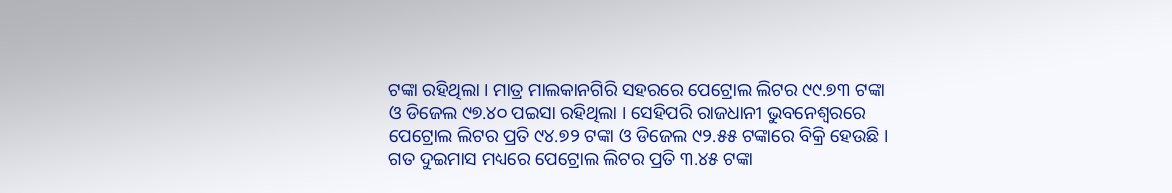ଟଙ୍କା ରହିଥିଲା । ମାତ୍ର ମାଲକାନଗିରି ସହରରେ ପେଟ୍ରୋଲ ଲିଟର ୯୯.୭୩ ଟଙ୍କା ଓ ଡିଜେଲ ୯୭.୪୦ ପଇସା ରହିଥିଲା । ସେହିପରି ରାଜଧାନୀ ଭୁବନେଶ୍ୱରରେ ପେଟ୍ରୋଲ ଲିଟର ପ୍ରତି ୯୪.୭୨ ଟଙ୍କା ଓ ଡିଜେଲ ୯୨.୫୫ ଟଙ୍କାରେ ବିକ୍ରି ହେଉଛି । ଗତ ଦୁଇମାସ ମଧ୍ୟରେ ପେଟ୍ରୋଲ ଲିଟର ପ୍ରତି ୩.୪୫ ଟଙ୍କା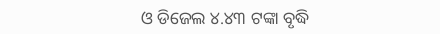ଓ ଡିଜେଲ ୪.୪୩ ଟଙ୍କା ବୃଦ୍ଧି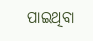ପାଇଥିବା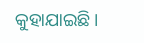କୁହାଯାଇଛି ।